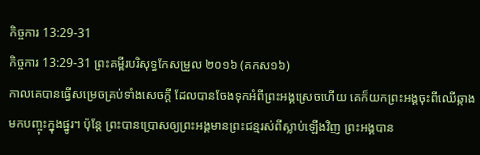កិច្ចការ 13:29-31
កិច្ចការ 13:29-31 ព្រះគម្ពីរបរិសុទ្ធកែសម្រួល ២០១៦ (គកស១៦)
កាលគេបានធ្វើសម្រេចគ្រប់ទាំងសេចក្តី ដែលបានចែងទុកអំពីព្រះអង្គស្រេចហើយ គេក៏យកព្រះអង្គចុះពីឈើឆ្កាង មកបញ្ចុះក្នុងផ្នូរ។ ប៉ុន្តែ ព្រះបានប្រោសឲ្យព្រះអង្គមានព្រះជន្មរស់ពីស្លាប់ឡើងវិញ ព្រះអង្គបាន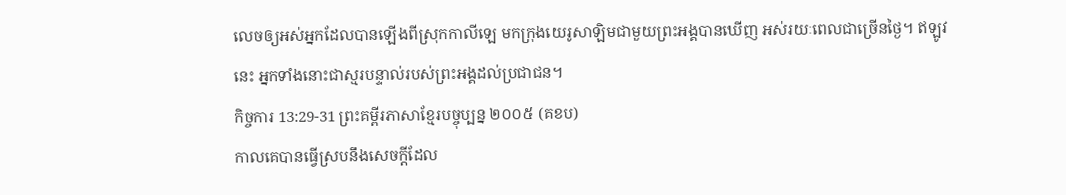លេចឲ្យអស់អ្នកដែលបានឡើងពីស្រុកកាលីឡេ មកក្រុងយេរូសាឡិមជាមួយព្រះអង្គបានឃើញ អស់រយៈពេលជាច្រើនថ្ងៃ។ ឥឡូវនេះ អ្នកទាំងនោះជាស្មរបន្ទាល់របស់ព្រះអង្គដល់ប្រជាជន។
កិច្ចការ 13:29-31 ព្រះគម្ពីរភាសាខ្មែរបច្ចុប្បន្ន ២០០៥ (គខប)
កាលគេបានធ្វើស្របនឹងសេចក្ដីដែល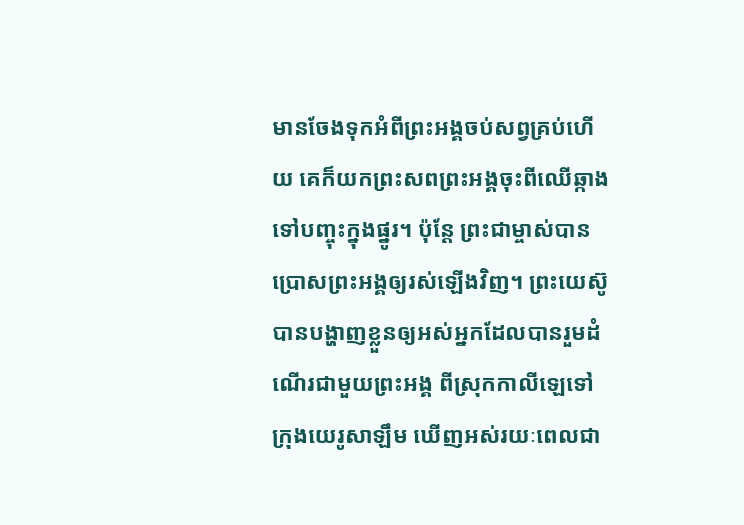មានចែងទុកអំពីព្រះអង្គចប់សព្វគ្រប់ហើយ គេក៏យកព្រះសពព្រះអង្គចុះពីឈើឆ្កាងទៅបញ្ចុះក្នុងផ្នូរ។ ប៉ុន្តែ ព្រះជាម្ចាស់បានប្រោសព្រះអង្គឲ្យរស់ឡើងវិញ។ ព្រះយេស៊ូបានបង្ហាញខ្លួនឲ្យអស់អ្នកដែលបានរួមដំណើរជាមួយព្រះអង្គ ពីស្រុកកាលីឡេទៅក្រុងយេរូសាឡឹម ឃើញអស់រយៈពេលជា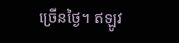ច្រើនថ្ងៃ។ ឥឡូវ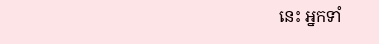នេះ អ្នកទាំ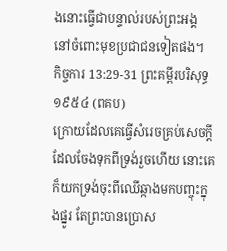ងនោះធ្វើជាបន្ទាល់របស់ព្រះអង្គ នៅចំពោះមុខប្រជាជនទៀតផង។
កិច្ចការ 13:29-31 ព្រះគម្ពីរបរិសុទ្ធ ១៩៥៤ (ពគប)
ក្រោយដែលគេធ្វើសំរេចគ្រប់សេចក្ដី ដែលចែងទុកពីទ្រង់រួចហើយ នោះគេក៏យកទ្រង់ចុះពីឈើឆ្កាងមកបញ្ចុះក្នុងផ្នូរ តែព្រះបានប្រោស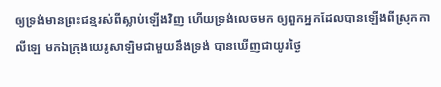ឲ្យទ្រង់មានព្រះជន្មរស់ពីស្លាប់ឡើងវិញ ហើយទ្រង់លេចមក ឲ្យពួកអ្នកដែលបានឡើងពីស្រុកកាលីឡេ មកឯក្រុងយេរូសាឡិមជាមួយនឹងទ្រង់ បានឃើញជាយូរថ្ងៃ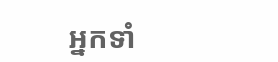អ្នកទាំ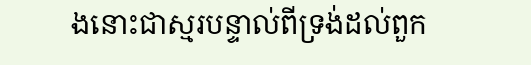ងនោះជាស្មរបន្ទាល់ពីទ្រង់ដល់ពួក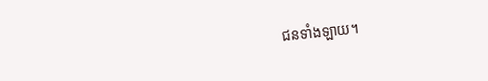ជនទាំងឡាយ។